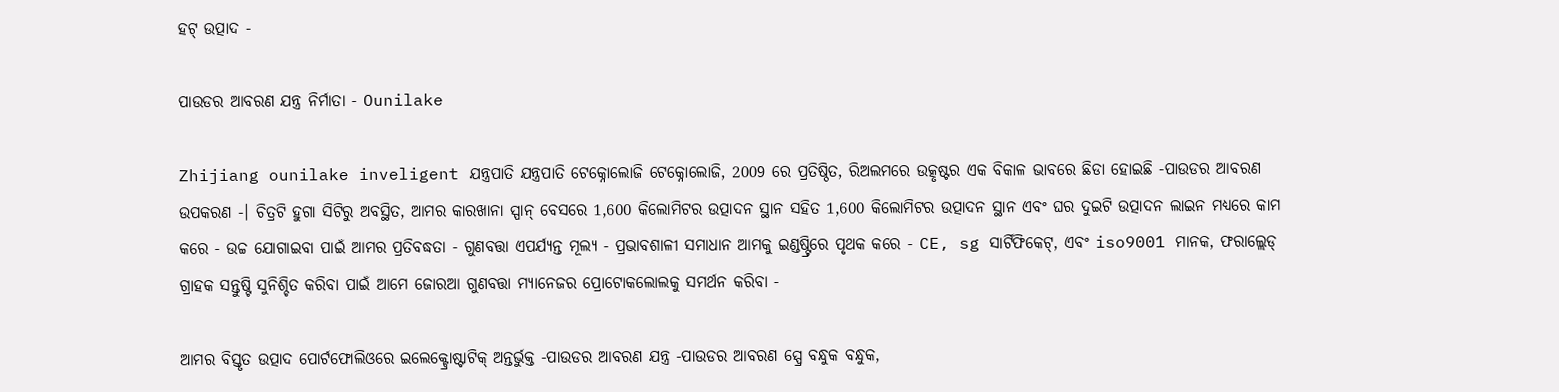ହଟ୍ ଉତ୍ପାଦ -

ପାଉଡର ଆବରଣ ଯନ୍ତ୍ର ନିର୍ମାତା - Ounilake

Zhijiang ounilake inveligent ଯନ୍ତ୍ରପାତି ଯନ୍ତ୍ରପାତି ଟେକ୍ନୋଲୋଜି ଟେକ୍ନୋଲୋଜି, 2009 ରେ ପ୍ରତିଷ୍ଠିତ, ରିଅଲମରେ ଉତ୍କୃଷ୍ଟର ଏକ ବିକାଳ ଭାବରେ ଛିଡା ହୋଇଛି -ପାଉଡର ଆବରଣ ଉପକରଣ -। ଚିତ୍ରଟି ହୁଗା ସିଟିରୁ ଅବସ୍ଥିତ, ଆମର କାରଖାନା ସ୍ପାନ୍ ବେସରେ 1,600 କିଲୋମିଟର ଉତ୍ପାଦନ ସ୍ଥାନ ସହିତ 1,600 କିଲୋମିଟର ଉତ୍ପାଦନ ସ୍ଥାନ ଏବଂ ଘର ଦୁଇଟି ଉତ୍ପାଦନ ଲାଇନ ମଧ୍ୟରେ କାମ କରେ - ଉଚ୍ଚ ଯୋଗାଇବା ପାଇଁ ଆମର ପ୍ରତିବଦ୍ଧତା - ଗୁଣବତ୍ତା ଏପର୍ଯ୍ୟନ୍ତ ମୂଲ୍ୟ - ପ୍ରଭାବଶାଳୀ ସମାଧାନ ଆମକୁ ଇଣ୍ଡଷ୍ଟ୍ରିରେ ପୃଥକ କରେ - CE, sg ସାର୍ଟିଫିକେଟ୍, ଏବଂ iso9001 ମାନକ, ଫରାଲ୍ଲେଡ୍ ଗ୍ରାହକ ସନ୍ତୁଷ୍ଟି ସୁନିଶ୍ଚିତ କରିବା ପାଇଁ ଆମେ ଜୋରଆ ଗୁଣବତ୍ତା ମ୍ୟାନେଜର ପ୍ରୋଟୋକଲୋଲକୁ ସମର୍ଥନ କରିବା -

ଆମର ବିସ୍ତୃତ ଉତ୍ପାଦ ପୋର୍ଟଫୋଲିଓରେ ଇଲେକ୍ଟ୍ରୋଷ୍ଟାଟିକ୍ ଅନ୍ତର୍ଭୁକ୍ତ -ପାଉଡର ଆବରଣ ଯନ୍ତ୍ର -ପାଉଡର ଆବରଣ ସ୍ପ୍ରେ ବନ୍ଧୁକ ବନ୍ଧୁକ,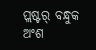ପ୍ଲଷ୍ଟର୍ ବନ୍ଧୁକ ଅଂଶ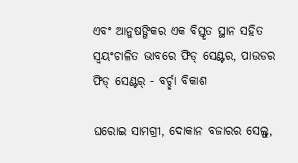ଏବଂ ଆନୁଷଙ୍ଗିକର ଏକ ବିସ୍ତୃତ ସ୍ଥାନ ସହିତ ସ୍ୱୟଂଚାଳିତ ଭାବରେ ଫିଡ୍ ସେଣ୍ଟର, ପାଉଡର ଫିଡ୍ ସେଣ୍ଟର୍ - ବର୍ଚ୍ଛା ବିକାଶ

ଘରୋଇ ସାମଗ୍ରୀ, ଦୋକାନ ବଜାରର ସେଲ୍ଫ୍,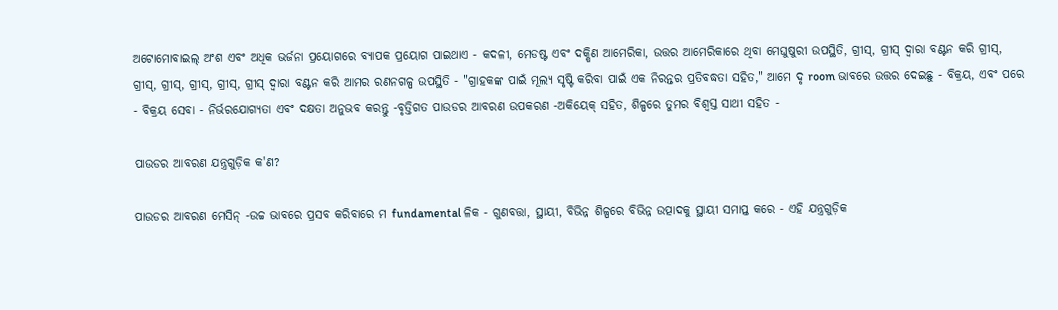ଅଟୋମୋବାଇଲ୍ ଅଂଶ ଏବଂ ଅଧିକ ଭର୍ଜନା ପ୍ରୟୋଗରେ ବ୍ୟାପକ ପ୍ରୟୋଗ ପାଇଥାଏ - କଦଳୀ, ମେଡଷ୍ଟ ଏବଂ ଦକ୍ଷିଣ ଆମେରିକା, ଉତ୍ତର ଆମେରିକାରେ ଥିବା ମେଘୁଷୁରୀ ଉପସ୍ଥିତି, ଗ୍ରୀସ୍, ଗ୍ରୀସ୍ ଦ୍ୱାରା ବଣ୍ଟନ କରି ଗ୍ରୀସ୍, ଗ୍ରୀସ୍, ଗ୍ରୀସ୍, ଗ୍ରୀସ୍, ଗ୍ରୀସ୍, ଗ୍ରୀସ୍ ଦ୍ୱାରା ବଣ୍ଟନ କରି ଆମର ରଣନଗଳ୍ପ ଉପସ୍ଥିତି - "ଗ୍ରାହକଙ୍କ ପାଇଁ ମୂଲ୍ୟ ସୃଷ୍ଟି କରିବା ପାଇଁ ଏକ ନିରନ୍ତର ପ୍ରତିବଦ୍ଧତା ସହିତ," ଆମେ ଦୃ room ଭାବରେ ଉତ୍ତର ଦେଇଛୁ - ବିକ୍ରୟ, ଏବଂ ପରେ - ବିକ୍ରୟ ସେବା - ନିର୍ଭରଯୋଗ୍ୟତା ଏବଂ ଦକ୍ଷତା ଅନୁଭବ କରନ୍ତୁ -ବୃତ୍ତିଗତ ପାଉଡର ଆବରଣ ଉପକରଣ -ଅକିୟେକ୍ ସହିତ, ଶିଳ୍ପରେ ତୁମର ବିଶ୍ୱସ୍ତ ସାଥୀ ସହିତ -

ପାଉଡର ଆବରଣ ଯନ୍ତ୍ରଗୁଡ଼ିକ କ'ଣ?

ପାଉଡର ଆବରଣ ମେସିନ୍ -ଉଚ୍ଚ ଭାବରେ ପ୍ରସବ କରିବାରେ ମ fundamental ଳିକ - ଗୁଣବତ୍ତା, ସ୍ଥାୟୀ, ବିଭିନ୍ନ ଶିଳ୍ପରେ ବିଭିନ୍ନ ଉତ୍ପାଦକୁ ସ୍ଥାୟୀ ସମାପ୍ତ କରେ - ଏହି ଯନ୍ତ୍ରଗୁଡ଼ିକ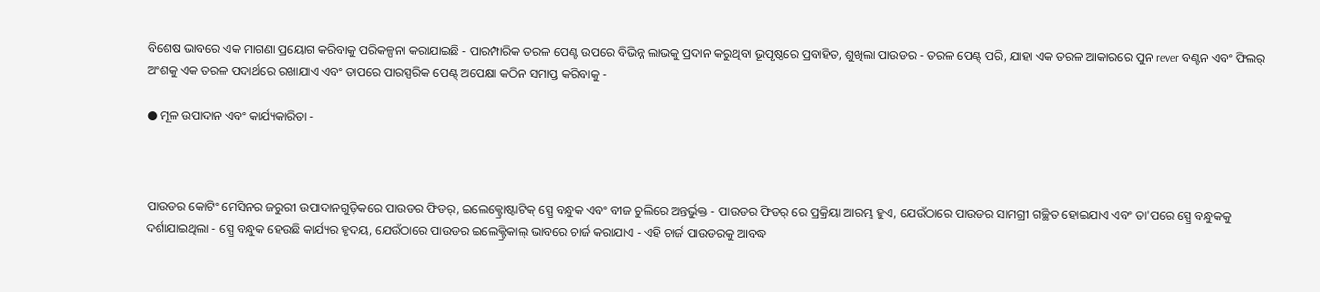ବିଶେଷ ଭାବରେ ଏକ ମାଗଣା ପ୍ରୟୋଗ କରିବାକୁ ପରିକଳ୍ପନା କରାଯାଇଛି - ପାରମ୍ପାରିକ ତରଳ ପେଣ୍ଟ ଉପରେ ବିଭିନ୍ନ ଲାଭକୁ ପ୍ରଦାନ କରୁଥିବା ଭୂପୃଷ୍ଠରେ ପ୍ରବାହିତ, ଶୁଖିଲା ପାଉଡର - ତରଳ ପେଣ୍ଟ୍ ପରି, ଯାହା ଏକ ତରଳ ଆକାରରେ ପୁନ rever ବଣ୍ଟନ ଏବଂ ଫିଲର୍ ଅଂଶକୁ ଏକ ତରଳ ପଦାର୍ଥରେ ରଖାଯାଏ ଏବଂ ତାପରେ ପାରସ୍ପରିକ ପେଣ୍ଟ୍ ଅପେକ୍ଷା କଠିନ ସମାପ୍ତ କରିବାକୁ -

● ମୂଳ ଉପାଦାନ ଏବଂ କାର୍ଯ୍ୟକାରିତା -



ପାଉଡର କୋଟିଂ ମେସିନର ଜରୁରୀ ଉପାଦାନଗୁଡ଼ିକରେ ପାଉଡର ଫିଡର୍, ଇଲେକ୍ଟ୍ରୋଷ୍ଟାଟିକ୍ ସ୍ପ୍ରେ ବନ୍ଧୁକ ଏବଂ ବୀଜ ଚୁଲିରେ ଅନ୍ତର୍ଭୁକ୍ତ - ପାଉଡର ଫିଡର୍ ରେ ପ୍ରକ୍ରିୟା ଆରମ୍ଭ ହୁଏ, ଯେଉଁଠାରେ ପାଉଡର ସାମଗ୍ରୀ ଗଚ୍ଛିତ ହୋଇଯାଏ ଏବଂ ତା'ପରେ ସ୍ପ୍ରେ ବନ୍ଧୁକକୁ ଦର୍ଶାଯାଇଥିଲା - ସ୍ପ୍ରେ ବନ୍ଧୁକ ହେଉଛି କାର୍ଯ୍ୟର ହୃଦୟ, ଯେଉଁଠାରେ ପାଉଡର ଇଲେକ୍ଟ୍ରିକାଲ୍ ଭାବରେ ଚାର୍ଜ କରାଯାଏ - ଏହି ଚାର୍ଜ ପାଉଡରକୁ ଆବଦ୍ଧ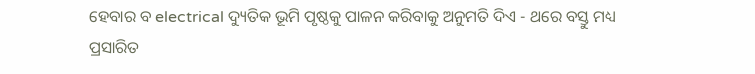ହେବାର ବ electrical ଦ୍ୟୁତିକ ଭୂମି ପୃଷ୍ଠକୁ ପାଳନ କରିବାକୁ ଅନୁମତି ଦିଏ - ଥରେ ବସ୍ତୁ ମଧ୍ୟ ପ୍ରସାରିତ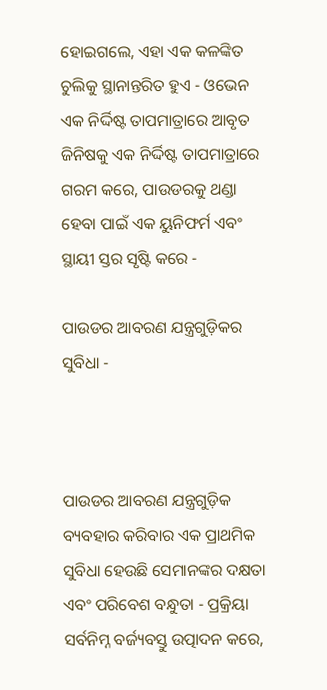ହୋଇଗଲେ, ଏହା ଏକ କଳଙ୍କିତ ଚୁଲିକୁ ସ୍ଥାନାନ୍ତରିତ ହୁଏ - ଓଭେନ ଏକ ନିର୍ଦ୍ଦିଷ୍ଟ ତାପମାତ୍ରାରେ ଆବୃତ ଜିନିଷକୁ ଏକ ନିର୍ଦ୍ଦିଷ୍ଟ ତାପମାତ୍ରାରେ ଗରମ କରେ, ପାଉଡରକୁ ଥଣ୍ଡା ହେବା ପାଇଁ ଏକ ୟୁନିଫର୍ମ ଏବଂ ସ୍ଥାୟୀ ସ୍ତର ସୃଷ୍ଟି କରେ -

ପାଉଡର ଆବରଣ ଯନ୍ତ୍ରଗୁଡ଼ିକର ସୁବିଧା -



ପାଉଡର ଆବରଣ ଯନ୍ତ୍ରଗୁଡ଼ିକ ବ୍ୟବହାର କରିବାର ଏକ ପ୍ରାଥମିକ ସୁବିଧା ହେଉଛି ସେମାନଙ୍କର ଦକ୍ଷତା ଏବଂ ପରିବେଶ ବନ୍ଧୁତା - ପ୍ରକ୍ରିୟା ସର୍ବନିମ୍ନ ବର୍ଜ୍ୟବସ୍ତୁ ଉତ୍ପାଦନ କରେ,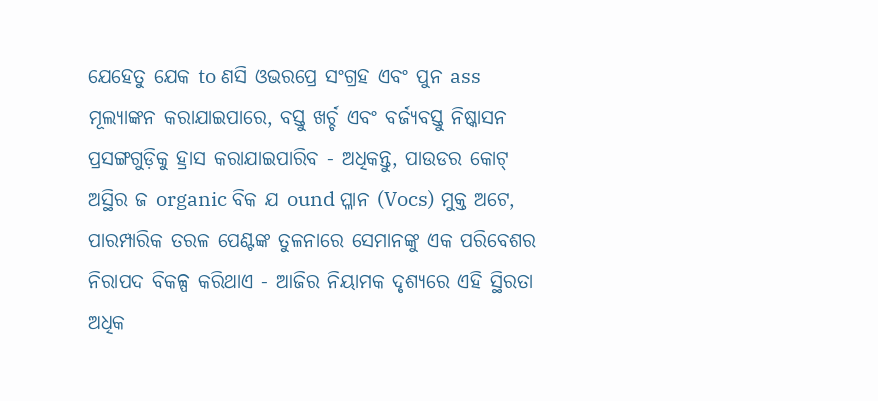ଯେହେତୁ ଯେକ to ଣସି ଓଭରପ୍ରେ ସଂଗ୍ରହ ଏବଂ ପୁନ ass ମୂଲ୍ୟାଙ୍କନ କରାଯାଇପାରେ, ବସ୍ତୁ ଖର୍ଚ୍ଚ ଏବଂ ବର୍ଜ୍ୟବସ୍ତୁ ନିଷ୍କାସନ ପ୍ରସଙ୍ଗଗୁଡ଼ିକୁ ହ୍ରାସ କରାଯାଇପାରିବ - ଅଧିକନ୍ତୁ, ପାଉଡର କୋଟ୍ ଅସ୍ଥିର ଜ organic ବିକ ଯ ound ପ୍ଳାନ (Vocs) ମୁକ୍ତ ଅଟେ, ପାରମ୍ପାରିକ ତରଳ ପେଣ୍ଟଙ୍କ ତୁଳନାରେ ସେମାନଙ୍କୁ ଏକ ପରିବେଶର ନିରାପଦ ବିକଳ୍ପ କରିଥାଏ - ଆଜିର ନିୟାମକ ଦୃଶ୍ୟରେ ଏହି ସ୍ଥିରତା ଅଧିକ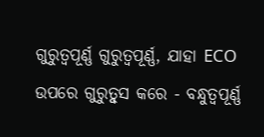ଗୁରୁତ୍ୱପୂର୍ଣ୍ଣ ଗୁରୁତ୍ୱପୂର୍ଣ୍ଣ, ଯାହା ECO ଉପରେ ଗୁରୁତ୍ୱୁସ କରେ - ବନ୍ଧୁତ୍ୱପୂର୍ଣ୍ଣ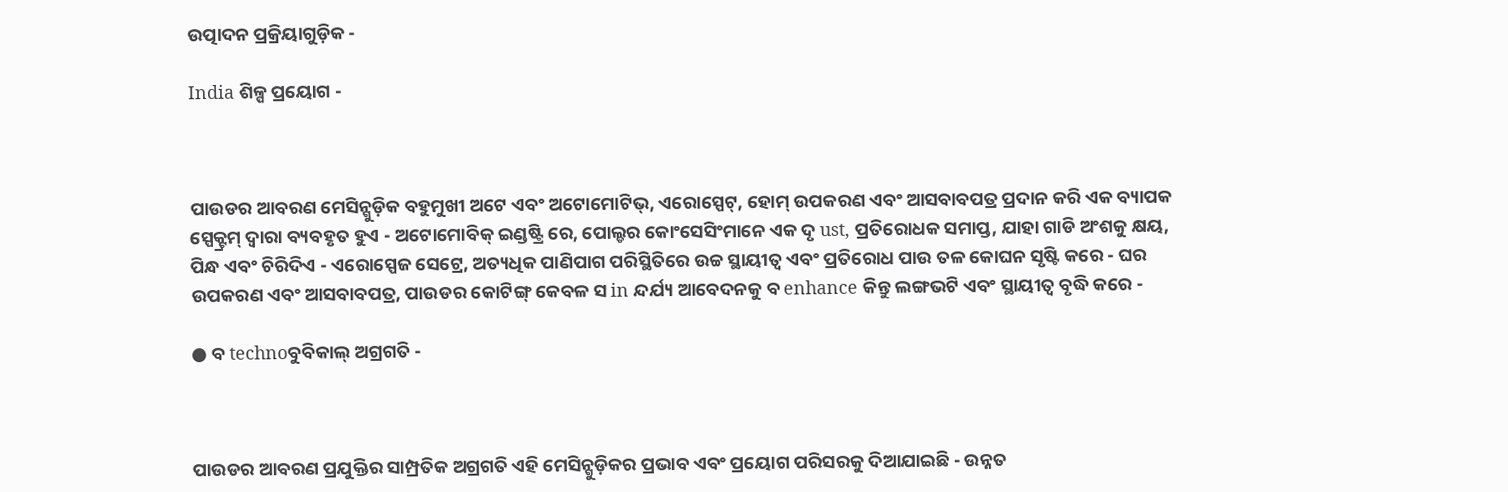ଉତ୍ପାଦନ ପ୍ରକ୍ରିୟାଗୁଡ଼ିକ -

India ଶିଳ୍ପ ପ୍ରୟୋଗ -



ପାଉଡର ଆବରଣ ମେସିନ୍ଗୁଡ଼ିକ ବହୁମୁଖୀ ଅଟେ ଏବଂ ଅଟୋମୋଟିଭ୍, ଏରୋସ୍ପେଟ୍, ହୋମ୍ ଉପକରଣ ଏବଂ ଆସବାବପତ୍ର ପ୍ରଦାନ କରି ଏକ ବ୍ୟାପକ ସ୍ପେକ୍ଟ୍ରମ୍ ଦ୍ୱାରା ବ୍ୟବହୃତ ହୁଏ - ଅଟୋମୋବିକ୍ ଇଣ୍ଡଷ୍ଟ୍ରି ରେ, ପୋଲ୍ଡର କୋଂସେସିଂମାନେ ଏକ ଦୃ ust, ପ୍ରତିରୋଧକ ସମାପ୍ତ, ଯାହା ଗାଡି ଅଂଶକୁ କ୍ଷୟ, ପିନ୍ଧ ଏବଂ ଚିରିଦିଏ - ଏରୋସ୍ପେଜ ସେଟ୍ରେ, ଅତ୍ୟଧିକ ପାଣିପାଗ ପରିସ୍ଥିତିରେ ଉଚ୍ଚ ସ୍ଥାୟୀତ୍ୱ ଏବଂ ପ୍ରତିରୋଧ ପାଉ ତଳ କୋଘନ ସୃଷ୍ଟି କରେ - ଘର ଉପକରଣ ଏବଂ ଆସବାବପତ୍ର, ପାଉଡର କୋଟିଙ୍ଗ୍ କେବଳ ସ in ନ୍ଦର୍ଯ୍ୟ ଆବେଦନକୁ ବ enhance କିନ୍ତୁ ଲଙ୍ଗଭଟି ଏବଂ ସ୍ଥାୟୀତ୍ୱ ବୃଦ୍ଧି କରେ -

● ବ technoବୁବିକାଲ୍ ଅଗ୍ରଗତି -



ପାଉଡର ଆବରଣ ପ୍ରଯୁକ୍ତିର ସାମ୍ପ୍ରତିକ ଅଗ୍ରଗତି ଏହି ମେସିନ୍ଗୁଡ଼ିକର ପ୍ରଭାବ ଏବଂ ପ୍ରୟୋଗ ପରିସରକୁ ଦିଆଯାଇଛି - ଉନ୍ନତ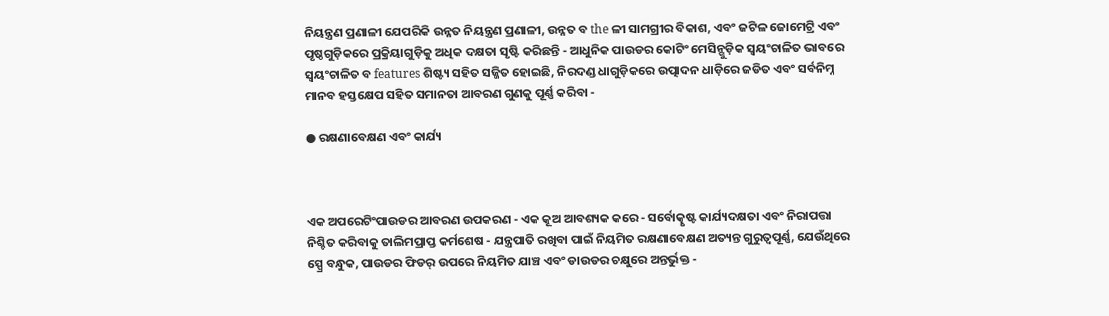ନିୟନ୍ତ୍ରଣ ପ୍ରଣାଳୀ ଯେପରିକି ଉନ୍ନତ ନିୟନ୍ତ୍ରଣ ପ୍ରଣାଳୀ, ଉନ୍ନତ ବ the ଳୀ ସାମଗ୍ରୀର ବିକାଶ, ଏବଂ ଜଟିଳ ଜୋମେଟ୍ରି ଏବଂ ପୃଷ୍ଠଗୁଡ଼ିକରେ ପ୍ରକ୍ରିୟାଗୁଡ଼ିକୁ ଅଧିକ ଦକ୍ଷତା ସୃଷ୍ଟି କରିଛନ୍ତି - ଆଧୁନିକ ପାଉଡର କୋଟିଂ ମେସିନ୍ଗୁଡ଼ିକ ସ୍ୱୟଂଚାଳିତ ଭାବରେ ସ୍ୱୟଂଚାଳିତ ବ features ଶିଷ୍ଟ୍ୟ ସହିତ ସଜ୍ଜିତ ହୋଇଛି, ନିରଦଣ୍ଡ ଧାଗୁଡ଼ିକରେ ଉତ୍ପାଦନ ଧାଡ଼ିରେ ଜଡିତ ଏବଂ ସର୍ବନିମ୍ନ ମାନବ ହସ୍ତକ୍ଷେପ ସହିତ ସମାନତା ଆବରଣ ଗୁଣକୁ ପୂର୍ଣ୍ଣ କରିବା -

● ରକ୍ଷଣାବେକ୍ଷଣ ଏବଂ କାର୍ଯ୍ୟ



ଏକ ଅପରେଟିଂପାଉଡର ଆବରଣ ଉପକରଣ - ଏକ କୂଅ ଆବଶ୍ୟକ କରେ - ସର୍ବୋତ୍କୃଷ୍ଟ କାର୍ଯ୍ୟଦକ୍ଷତା ଏବଂ ନିରାପତ୍ତା ନିଶ୍ଚିତ କରିବାକୁ ତାଲିମପ୍ରାପ୍ତ କର୍ମଶେଷ - ଯନ୍ତ୍ରପାତି ରଖିବା ପାଇଁ ନିୟମିତ ରକ୍ଷଣାବେକ୍ଷଣ ଅତ୍ୟନ୍ତ ଗୁରୁତ୍ୱପୂର୍ଣ୍ଣ, ଯେଉଁଥିରେ ସ୍ପ୍ରେ ବନ୍ଧୁକ, ପାଉଡର ଫିଡର୍ ଉପରେ ନିୟମିତ ଯାଞ୍ଚ ଏବଂ ଡାଉଡର ଚକ୍ଷୁରେ ଅନ୍ତର୍ଭୁକ୍ତ -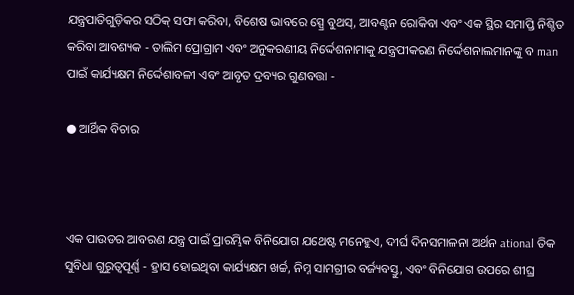ଯନ୍ତ୍ରପାତିଗୁଡ଼ିକର ସଠିକ୍ ସଫା କରିବା, ବିଶେଷ ଭାବରେ ସ୍ପ୍ରେ ବୁଥସ୍, ଆବଣ୍ଟନ ରୋକିବା ଏବଂ ଏକ ସ୍ଥିର ସମାପ୍ତି ନିଶ୍ଚିତ କରିବା ଆବଶ୍ୟକ - ତାଲିମ ପ୍ରୋଗ୍ରାମ ଏବଂ ଅନୁକରଣୀୟ ନିର୍ଦ୍ଦେଶନାମାକୁ ଯନ୍ତ୍ରପୀକରଣ ନିର୍ଦ୍ଦେଶନାଲମାନଙ୍କୁ ବ man ପାଇଁ କାର୍ଯ୍ୟକ୍ଷମ ନିର୍ଦ୍ଦେଶାବଳୀ ଏବଂ ଆବୃତ ଦ୍ରବ୍ୟର ଗୁଣବତ୍ତା -

● ଆର୍ଥିକ ବିଚାର



ଏକ ପାଉଡର ଆବରଣ ଯନ୍ତ୍ର ପାଇଁ ପ୍ରାରମ୍ଭିକ ବିନିଯୋଗ ଯଥେଷ୍ଟ ମନେହୁଏ, ଦୀର୍ଘ ଦିନସମାଳନା ଅର୍ଥନ ational ତିକ ସୁବିଧା ଗୁରୁତ୍ୱପୂର୍ଣ୍ଣ - ହ୍ରାସ ହୋଇଥିବା କାର୍ଯ୍ୟକ୍ଷମ ଖର୍ଚ୍ଚ, ନିମ୍ନ ସାମଗ୍ରୀର ବର୍ଜ୍ୟବସ୍ତୁ, ଏବଂ ବିନିଯୋଗ ଉପରେ ଶୀଘ୍ର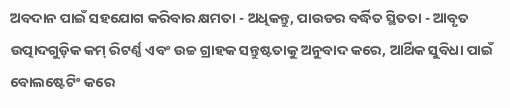ଅବଦାନ ପାଇଁ ସହଯୋଗ କରିବାର କ୍ଷମତା - ଅଧିକନ୍ତୁ, ପାଉଡର ବର୍ଦ୍ଧିତ ସ୍ଥିତତା - ଆବୃତ ଉତ୍ପାଦଗୁଡ଼ିକ କମ୍ ରିଟର୍ଣ୍ଣ ଏବଂ ଉଚ୍ଚ ଗ୍ରାହକ ସନ୍ତୁଷ୍ଟତାକୁ ଅନୁବାଦ କରେ, ଆର୍ଥିକ ସୁବିଧା ପାଇଁ ବୋଲଷ୍ଟେଟିଂ କରେ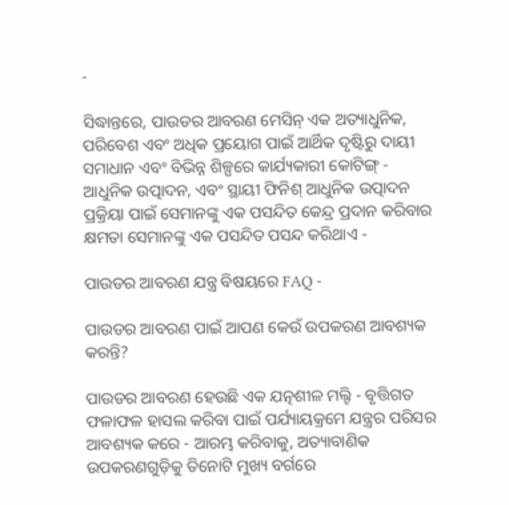-

ସିଦ୍ଧାନ୍ତରେ, ପାଉଡର ଆବରଣ ମେସିନ୍ ଏକ ଅତ୍ୟାଧୁନିକ, ପରିବେଶ ଏବଂ ଅଧିକ ପ୍ରୟୋଗ ପାଇଁ ଆର୍ଥିକ ଦୃଷ୍ଟିରୁ ଦାୟୀ ସମାଧାନ ଏବଂ ବିଭିନ୍ନ ଶିଳ୍ପରେ କାର୍ଯ୍ୟକାରୀ କୋଟିଙ୍ଗ୍ - ଆଧୁନିକ ଉତ୍ପାଦନ, ଏବଂ ସ୍ଥାୟୀ ଫିନିଶ୍ ଆଧୁନିକ ଉତ୍ପାଦନ ପ୍ରକ୍ରିୟା ପାଇଁ ସେମାନଙ୍କୁ ଏକ ପସନ୍ଦିତ କେନ୍ଦ୍ର ପ୍ରଦାନ କରିବାର କ୍ଷମତା ସେମାନଙ୍କୁ ଏକ ପସନ୍ଦିତ ପସନ୍ଦ କରିଥାଏ -

ପାଉଡର ଆବରଣ ଯନ୍ତ୍ର ବିଷୟରେ FAQ -

ପାଉଡର ଆବରଣ ପାଇଁ ଆପଣ କେଉଁ ଉପକରଣ ଆବଶ୍ୟକ କରନ୍ତି?

ପାଉଡର ଆବରଣ ହେଉଛି ଏକ ଯତ୍ନଶୀଳ ମଲ୍ଟି - ବୃତ୍ତିଗତ ଫଳାଫଳ ହାସଲ କରିବା ପାଇଁ ପର୍ଯ୍ୟାୟକ୍ରମେ ଯନ୍ତ୍ରର ପରିସର ଆବଶ୍ୟକ କରେ - ଆରମ୍ଭ କରିବାକୁ, ଅତ୍ୟାବାଣିକ ଉପକରଣଗୁଡ଼ିକୁ ତିନୋଟି ମୁଖ୍ୟ ବର୍ଗରେ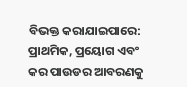ବିଭକ୍ତ କରାଯାଇପାରେ: ପ୍ରାଥମିକ, ପ୍ରୟୋଗ ଏବଂ କର ପାଉଡର ଆବରଣକୁ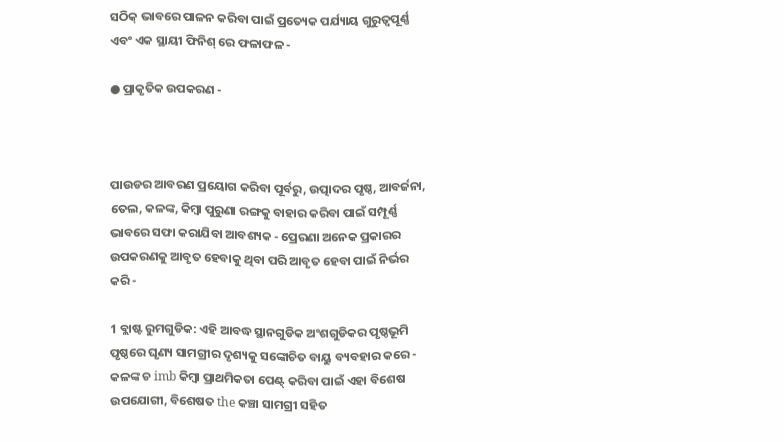ସଠିକ୍ ଭାବରେ ପାଳନ କରିବା ପାଇଁ ପ୍ରତ୍ୟେକ ପର୍ଯ୍ୟାୟ ଗୁରୁତ୍ୱପୂର୍ଣ୍ଣ ଏବଂ ଏକ ସ୍ଥାୟୀ ଫିନିଶ୍ ରେ ଫଳାଫଳ -

● ପ୍ରାକୃତିକ ଉପକରଣ -



ପାଉଡର ଆବରଣ ପ୍ରୟୋଗ କରିବା ପୂର୍ବରୁ, ଉତ୍ପାଦର ପୃଷ୍ଠ, ଆବର୍ଜନା, ତେଲ, କଳଙ୍କ, କିମ୍ବା ପୁରୁଣା ରଙ୍ଗକୁ ବାହାର କରିବା ପାଇଁ ସମ୍ପୂର୍ଣ୍ଣ ଭାବରେ ସଫା କରାଯିବା ଆବଶ୍ୟକ - ପ୍ରେରଣା ଅନେକ ପ୍ରକାରର ଉପକରଣକୁ ଆବୃତ ହେବାକୁ ଥିବା ପରି ଆବୃତ ହେବା ପାଇଁ ନିର୍ଭର କରି -

1 ବ୍ଲାଷ୍ଟ ରୁମଗୁଡିକ: ଏହି ଆବଦ୍ଧ ସ୍ଥାନଗୁଡିକ ଅଂଶଗୁଡିକର ପୃଷ୍ଠଭୂମି ପୃଷ୍ଠରେ ଘୃଣ୍ୟ ସାମଗ୍ରୀର ଦୃଶ୍ୟକୁ ସଙ୍କୋଚିତ ବାୟୁ ବ୍ୟବହାର କରେ - କଳଙ୍କ ଚ imb କିମ୍ବା ପ୍ରାଥମିକତା ପେଣ୍ଟ୍ କରିବା ପାଇଁ ଏହା ବିଶେଷ ଉପଯୋଗୀ, ବିଶେଷତ the କଞ୍ଚା ସାମଗ୍ରୀ ସହିତ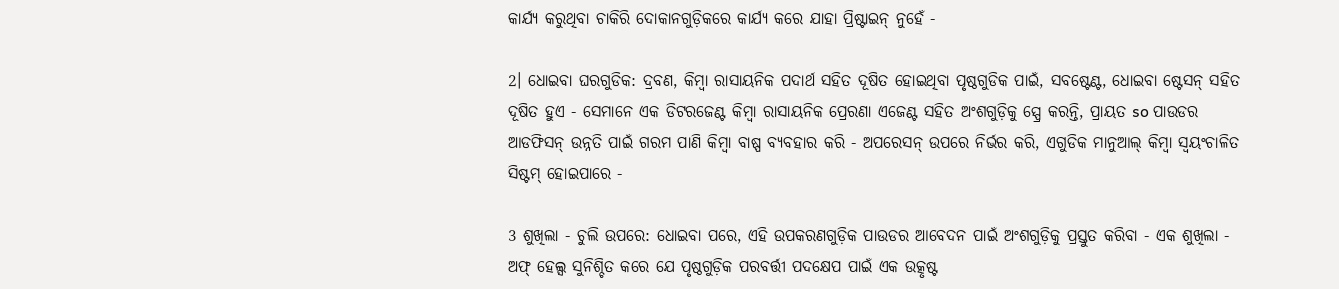କାର୍ଯ୍ୟ କରୁଥିବା ଚାକିରି ଦୋକାନଗୁଡ଼ିକରେ କାର୍ଯ୍ୟ କରେ ଯାହା ପ୍ରିଷ୍ଟାଇନ୍ ନୁହେଁ -

2। ଧୋଇବା ଘରଗୁଡିକ: ଦ୍ରବଣ, କିମ୍ବା ରାସାୟନିକ ପଦାର୍ଥ ସହିତ ଦୂଷିତ ହୋଇଥିବା ପୃଷ୍ଠଗୁଡିକ ପାଇଁ, ସବଷ୍ଟେଣ୍ଟ, ଧୋଇବା ଷ୍ଟେସନ୍ ସହିତ ଦୂଷିତ ହୁଏ - ସେମାନେ ଏକ ଡିଟରଜେଣ୍ଟ କିମ୍ବା ରାସାୟନିକ ପ୍ରେରଣା ଏଜେଣ୍ଟ ସହିତ ଅଂଶଗୁଡ଼ିକୁ ସ୍ପ୍ରେ କରନ୍ତି, ପ୍ରାୟତ so ପାଉଡର ଆଡଫିସନ୍ ଉନ୍ନତି ପାଇଁ ଗରମ ପାଣି କିମ୍ବା ବାଷ୍ପ ବ୍ୟବହାର କରି - ଅପରେସନ୍ ଉପରେ ନିର୍ଭର କରି, ଏଗୁଡିକ ମାନୁଆଲ୍ କିମ୍ବା ସ୍ୱୟଂଚାଳିତ ସିଷ୍ଟମ୍ ହୋଇପାରେ -

3 ଶୁଖିଲା - ଚୁଲି ଉପରେ: ଧୋଇବା ପରେ, ଏହି ଉପକରଣଗୁଡ଼ିକ ପାଉଡର ଆବେଦନ ପାଇଁ ଅଂଶଗୁଡ଼ିକୁ ପ୍ରସ୍ତୁତ କରିବା - ଏକ ଶୁଖିଲା - ଅଫ୍ ହେଲ୍ସ ସୁନିଶ୍ଚିତ କରେ ଯେ ପୃଷ୍ଠଗୁଡ଼ିକ ପରବର୍ତ୍ତୀ ପଦକ୍ଷେପ ପାଇଁ ଏକ ଉତ୍କୃଷ୍ଟ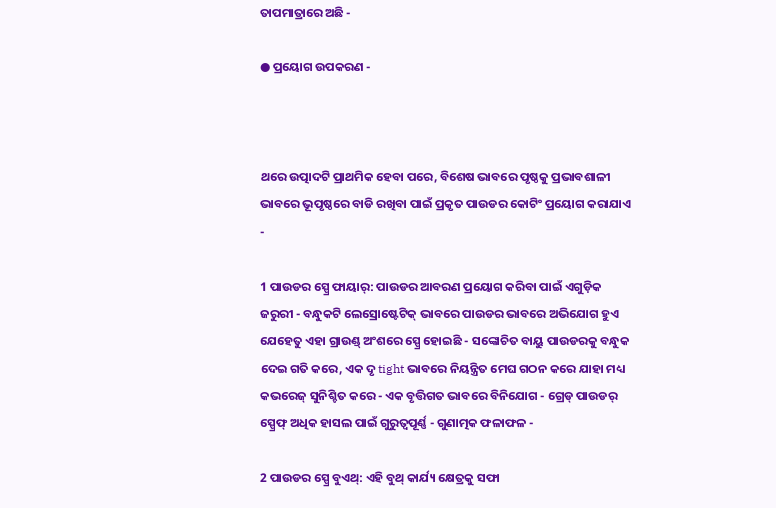ତାପମାତ୍ରାରେ ଅଛି -

● ପ୍ରୟୋଗ ଉପକରଣ -



ଥରେ ଉତ୍ପାଦଟି ପ୍ରାଥମିକ ହେବା ପରେ, ବିଶେଷ ଭାବରେ ପୃଷ୍ଠକୁ ପ୍ରଭାବଶାଳୀ ଭାବରେ ଭୂପୃଷ୍ଠରେ ବାଡି ରଖିବା ପାଇଁ ପ୍ରକୃତ ପାଉଡର କୋଟିଂ ପ୍ରୟୋଗ କରାଯାଏ -

1 ପାଉଡର ସ୍ପ୍ରେ ଫାୟାର୍: ପାଉଡର ଆବରଣ ପ୍ରୟୋଗ କରିବା ପାଇଁ ଏଗୁଡ଼ିକ ଜରୁରୀ - ବନ୍ଧୁକଟି ଲେସ୍ରୋଷ୍ଟେଟିକ୍ ଭାବରେ ପାଉଡର ଭାବରେ ଅଭିଯୋଗ ହୁଏ ଯେହେତୁ ଏହା ଗ୍ରାଉଣ୍ଡ୍ ଅଂଶରେ ସ୍ପ୍ରେ ହୋଇଛି - ସଙ୍କୋଚିତ ବାୟୁ ପାଉଡରକୁ ବନ୍ଧୁକ ଦେଇ ଗତି କରେ, ଏକ ଦୃ tight ଭାବରେ ନିୟନ୍ତ୍ରିତ ମେଘ ଗଠନ କରେ ଯାହା ମଧ୍ୟ କଭରେଜ୍ ସୁନିଶ୍ଚିତ କରେ - ଏକ ବୃତ୍ତିଗତ ଭାବରେ ବିନିଯୋଗ - ଗ୍ରେଡ୍ ପାଉଡର୍ ସ୍ପ୍ରେଫ୍ ଅଧିକ ହାସଲ ପାଇଁ ଗୁରୁତ୍ୱପୂର୍ଣ୍ଣ - ଗୁଣାତ୍ମକ ଫଳାଫଳ -

2 ପାଉଡର ସ୍ପ୍ରେ ବୁଏଥ୍: ଏହି ବୁଥ୍ କାର୍ଯ୍ୟ କ୍ଷେତ୍ରକୁ ସଫା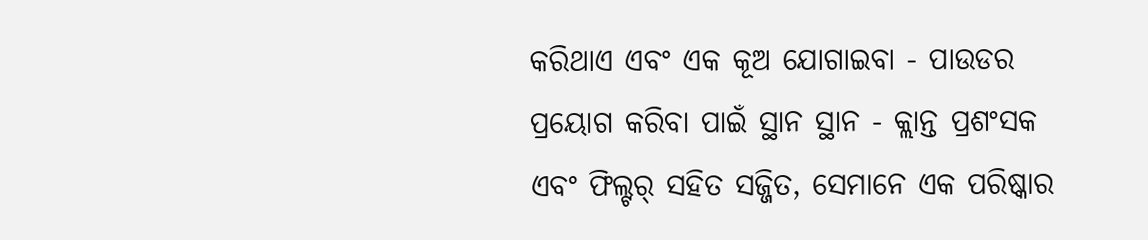କରିଥାଏ ଏବଂ ଏକ କୂଅ ଯୋଗାଇବା - ପାଉଡର ପ୍ରୟୋଗ କରିବା ପାଇଁ ସ୍ଥାନ ସ୍ଥାନ - କ୍ଲାନ୍ତ ପ୍ରଶଂସକ ଏବଂ ଫିଲ୍ଟର୍ ସହିତ ସଜ୍ଜିତ, ସେମାନେ ଏକ ପରିଷ୍କାର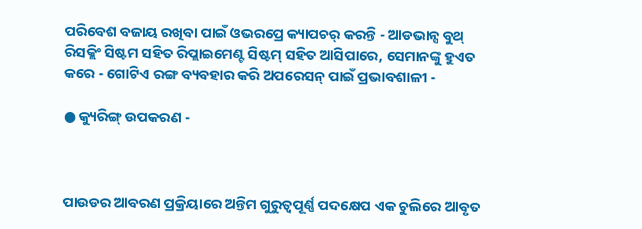ପରିବେଶ ବଜାୟ ରଖିବା ପାଇଁ ଓଭରପ୍ରେ କ୍ୟାପଚର୍ କରନ୍ତି - ଆଡଭାନ୍ସ ବୁଥ୍ ରିସକ୍ଲିଂ ସିଷ୍ଟମ ସହିତ ରିପ୍ଲାଇମେଣ୍ଟ ସିଷ୍ଟମ୍ ସହିତ ଆସିପାରେ, ସେମାନଙ୍କୁ ହୁଏତ କରେ - ଗୋଟିଏ ରଙ୍ଗ ବ୍ୟବହାର କରି ଅପରେସନ୍ ପାଇଁ ପ୍ରଭାବଶାଳୀ -

● କ୍ୟୁରିଙ୍ଗ୍ ଉପକରଣ -



ପାଉଡର ଆବରଣ ପ୍ରକ୍ରିୟାରେ ଅନ୍ତିମ ଗୁରୁତ୍ୱପୂର୍ଣ୍ଣ ପଦକ୍ଷେପ ଏକ ଚୁଲିରେ ଆବୃତ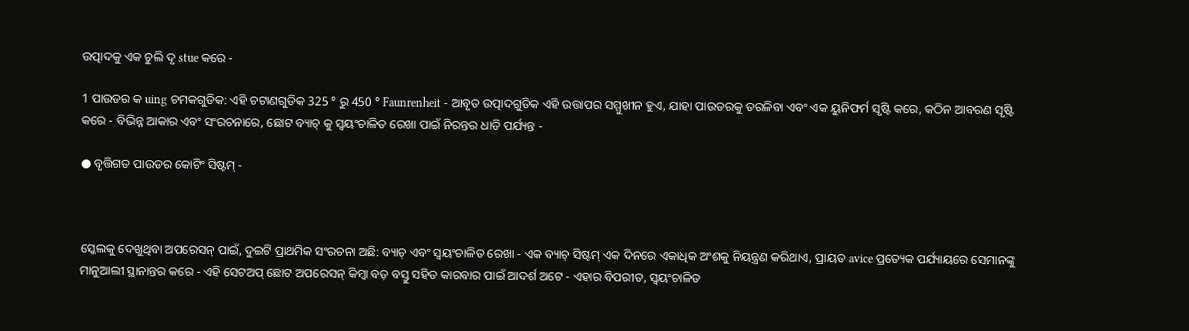ଉତ୍ପାଦକୁ ଏକ ଚୁଲି ଦୃ stue କରେ -

1 ପାଉଡର କ uing ଚମକଗୁଡିକ: ଏହି ଚଟାଣଗୁଡିକ 325 ° ରୁ 450 ° Faunrenheit - ଆବୃତ ଉତ୍ପାଦଗୁଡିକ ଏହି ଉତ୍ତାପର ସମ୍ମୁଖୀନ ହୁଏ, ଯାହା ପାଉଡରକୁ ତରଳିବା ଏବଂ ଏକ ୟୁନିଫର୍ମ ସୃଷ୍ଟି କରେ, କଠିନ ଆବରଣ ସୃଷ୍ଟି କରେ - ବିଭିନ୍ନ ଆକାର ଏବଂ ସଂରଚନାରେ, ଛୋଟ ବ୍ୟାଚ୍ କୁ ସ୍ୱୟଂଚାଳିତ ରେଖା ପାଇଁ ନିରନ୍ତର ଧାଡି ପର୍ଯ୍ୟନ୍ତ -

● ବୃତ୍ତିଗତ ପାଉଡର କୋଟିଂ ସିଷ୍ଟମ୍ -



ସ୍କେଲକୁ ଦେଖୁଥିବା ଅପରେସନ୍ ପାଇଁ, ଦୁଇଟି ପ୍ରାଥମିକ ସଂରଚନା ଅଛି: ବ୍ୟାଚ୍ ଏବଂ ସ୍ୱୟଂଚାଳିତ ରେଖା - ଏକ ବ୍ୟାଚ୍ ସିଷ୍ଟମ୍ ଏକ ଦିନରେ ଏକାଧିକ ଅଂଶକୁ ନିୟନ୍ତ୍ରଣ କରିଥାଏ, ପ୍ରାୟତ avice ପ୍ରତ୍ୟେକ ପର୍ଯ୍ୟାୟରେ ସେମାନଙ୍କୁ ମାନୁଆଲୀ ସ୍ଥାନାନ୍ତର କରେ - ଏହି ସେଟଅପ୍ ଛୋଟ ଅପରେସନ୍ କିମ୍ବା ବଡ଼ ବସ୍ତୁ ସହିତ କାରବାର ପାଇଁ ଆଦର୍ଶ ଅଟେ - ଏହାର ବିପରୀତ, ସ୍ୱୟଂଚାଳିତ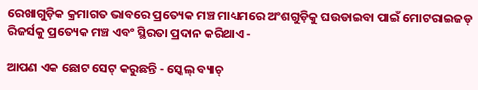ରେଖାଗୁଡ଼ିକ କ୍ରମାଗତ ଭାବରେ ପ୍ରତ୍ୟେକ ମଞ୍ଚ ମାଧ୍ୟମରେ ଅଂଶଗୁଡ଼ିକୁ ଘଉଡାଇବା ପାଇଁ ମୋଟରାଇଜଡ୍ ରିଜର୍ସକୁ ପ୍ରତ୍ୟେକ ମଞ୍ଚ ଏବଂ ସ୍ଥିରତା ପ୍ରଦାନ କରିଥାଏ -

ଆପଣ ଏକ ଛୋଟ ସେଟ୍ କରୁଛନ୍ତି - ସ୍କେଲ୍ ବ୍ୟାଚ୍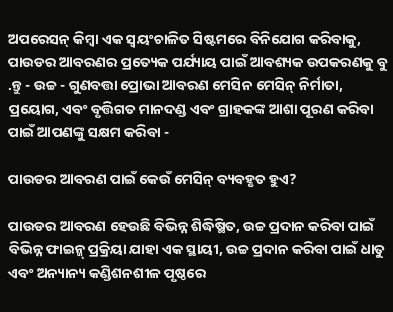ଅପରେସନ୍ କିମ୍ବା ଏକ ସ୍ୱୟଂଚାଳିତ ସିଷ୍ଟମରେ ବିନିଯୋଗ କରିବାକୁ, ପାଉଡର ଆବରଣର ପ୍ରତ୍ୟେକ ପର୍ଯ୍ୟାୟ ପାଇଁ ଆବଶ୍ୟକ ଉପକରଣକୁ ବୁ .ନ୍ତୁ - ଉଚ୍ଚ - ଗୁଣବତ୍ତା ପ୍ରୋଭା ଆବରଣ ମେସିନ ମେସିନ୍ ନିର୍ମାତା, ପ୍ରୟୋଗ, ଏବଂ ବୃତ୍ତିଗତ ମାନଦଣ୍ଡ ଏବଂ ଗ୍ରାହକଙ୍କ ଆଶା ପୂରଣ କରିବା ପାଇଁ ଆପଣଙ୍କୁ ସକ୍ଷମ କରିବା -

ପାଉଡର ଆବରଣ ପାଇଁ କେଉଁ ମେସିନ୍ ବ୍ୟବହୃତ ହୁଏ?

ପାଉଡର ଆବରଣ ହେଉଛି ବିଭିନ୍ନ ଶିଦ୍ଧିଷ୍ଥିତ, ଉଚ୍ଚ ପ୍ରଦାନ କରିବା ପାଇଁ ବିଭିନ୍ନ ଫାଇନ୍ଜ୍ ପ୍ରକ୍ରିୟା ଯାହା ଏକ ସ୍ଥାୟୀ, ଉଚ୍ଚ ପ୍ରଦାନ କରିବା ପାଇଁ ଧାତୁ ଏବଂ ଅନ୍ୟାନ୍ୟ କଣ୍ଡିଶନଶୀଳ ପୃଷ୍ଠରେ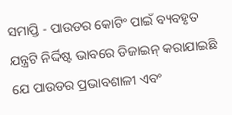ସମାପ୍ତି - ପାଉଡର କୋଟିଂ ପାଇଁ ବ୍ୟବହୃତ ଯନ୍ତ୍ରଟି ନିର୍ଦ୍ଦିଷ୍ଟ ଭାବରେ ଡିଜାଇନ୍ କରାଯାଇଛି ଯେ ପାଉଡର ପ୍ରଭାବଶାଳୀ ଏବଂ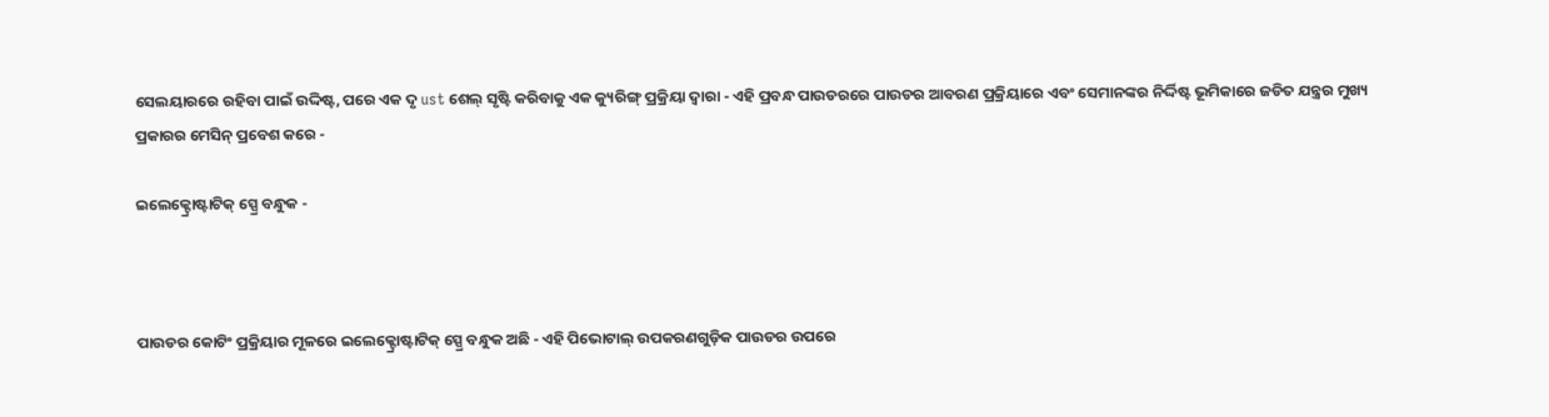ସେଲୟାରରେ ରହିବା ପାଇଁ ଉଦ୍ଦିଷ୍ଟ, ପରେ ଏକ ଦୃ ust ଶେଲ୍ ସୃଷ୍ଟି କରିବାକୁ ଏକ କ୍ୟୁରିଙ୍ଗ୍ ପ୍ରକ୍ରିୟା ଦ୍ୱାରା - ଏହି ପ୍ରବନ୍ଧ ପାଉଡରରେ ପାଉଡର ଆବରଣ ପ୍ରକ୍ରିୟାରେ ଏବଂ ସେମାନଙ୍କର ନିର୍ଦ୍ଦିଷ୍ଟ ଭୂମିକାରେ ଜଡିତ ଯନ୍ତ୍ରର ମୁଖ୍ୟ ପ୍ରକାରର ମେସିନ୍ ପ୍ରବେଶ କରେ -

ଇଲେକ୍ଟ୍ରୋଷ୍ଟାଟିକ୍ ସ୍ପ୍ରେ ବନ୍ଧୁକ -



ପାଉଡର କୋଟିଂ ପ୍ରକ୍ରିୟାର ମୂଳରେ ଇଲେକ୍ଟ୍ରୋଷ୍ଟାଟିକ୍ ସ୍ପ୍ରେ ବନ୍ଧୁକ ଅଛି - ଏହି ପିଭୋଟାଲ୍ ଉପକରଣଗୁଡ଼ିକ ପାଉଡର ଉପରେ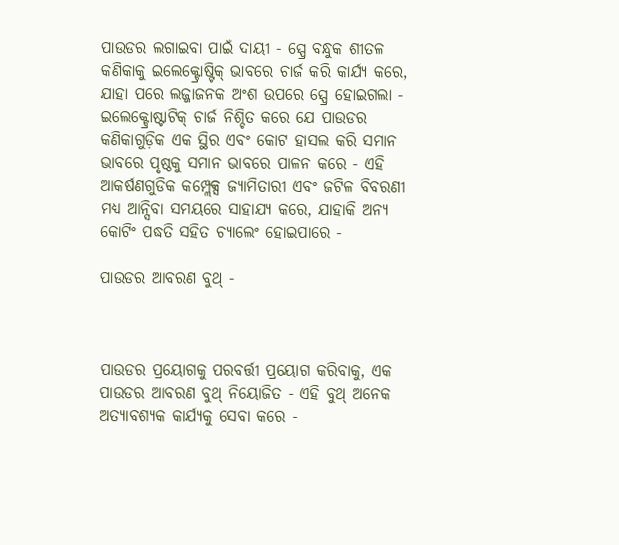ପାଉଡର ଲଗାଇବା ପାଇଁ ଦାୟୀ - ସ୍ପ୍ରେ ବନ୍ଧୁକ ଶୀତଳ କଣିକାକୁ ଇଲେକ୍ଟ୍ରୋଷ୍ଟିକ୍ ଭାବରେ ଚାର୍ଜ କରି କାର୍ଯ୍ୟ କରେ, ଯାହା ପରେ ଲଜ୍ଜାଜନକ ଅଂଶ ଉପରେ ସ୍ପ୍ରେ ହୋଇଗଲା - ଇଲେକ୍ଟ୍ରୋଷ୍ଟାଟିକ୍ ଚାର୍ଜ ନିଶ୍ଚିତ କରେ ଯେ ପାଉଡର କଣିକାଗୁଡ଼ିକ ଏକ ସ୍ଥିର ଏବଂ କୋଟ ହାସଲ କରି ସମାନ ଭାବରେ ପୃଷ୍ଠକୁ ସମାନ ଭାବରେ ପାଳନ କରେ - ଏହି ଆକର୍ଷଣଗୁଡିକ କମ୍ପ୍ଲେକ୍ସ ଜ୍ୟାମିତାରୀ ଏବଂ ଜଟିଳ ବିବରଣୀ ମଧ୍ୟ ଆନ୍ସିବା ସମୟରେ ସାହାଯ୍ୟ କରେ, ଯାହାକି ଅନ୍ୟ କୋଟିଂ ପଦ୍ଧତି ସହିତ ଚ୍ୟାଲେଂ ହୋଇପାରେ -

ପାଉଡର ଆବରଣ ବୁଥ୍ -



ପାଉଡର ପ୍ରୟୋଗକୁ ପରବର୍ତ୍ତୀ ପ୍ରୟୋଗ କରିବାକୁ, ଏକ ପାଉଡର ଆବରଣ ବୁଥ୍ ନିୟୋଜିତ - ଏହି ବୁଥ୍ ଅନେକ ଅତ୍ୟାବଶ୍ୟକ କାର୍ଯ୍ୟକୁ ସେବା କରେ -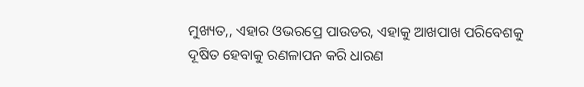ମୁଖ୍ୟତ,, ଏହାର ଓଭରପ୍ରେ ପାଉଡର, ଏହାକୁ ଆଖପାଖ ପରିବେଶକୁ ଦୂଷିତ ହେବାକୁ ରଣଳାପନ କରି ଧାରଣ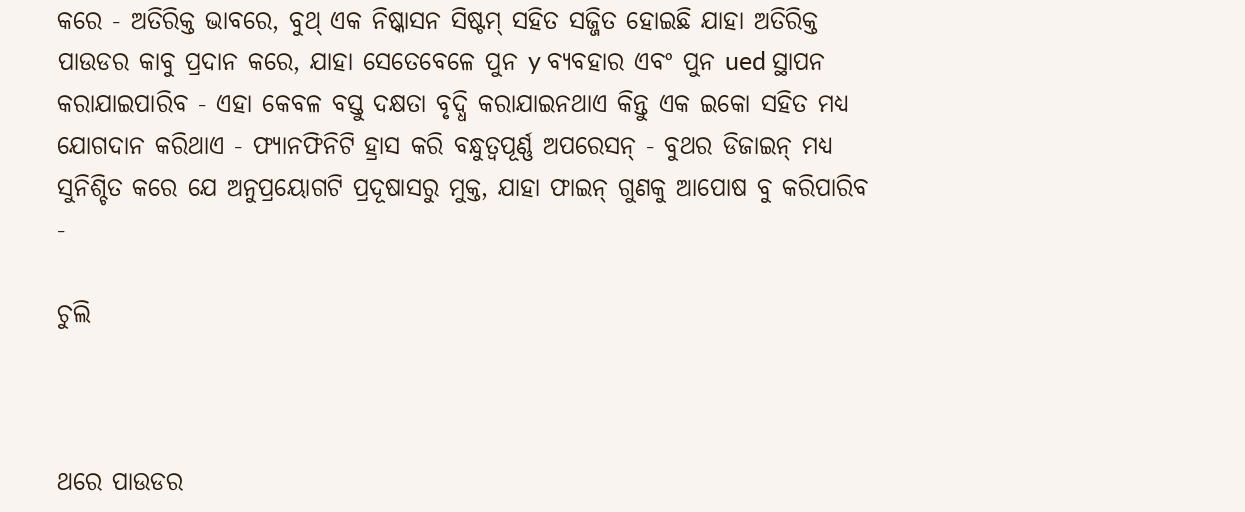କରେ - ଅତିରିକ୍ତ ଭାବରେ, ବୁଥ୍ ଏକ ନିଷ୍କାସନ ସିଷ୍ଟମ୍ ସହିତ ସଜ୍ଜିତ ହୋଇଛି ଯାହା ଅତିରିକ୍ତ ପାଉଡର କାବୁ ପ୍ରଦାନ କରେ, ଯାହା ସେତେବେଳେ ପୁନ y ବ୍ୟବହାର ଏବଂ ପୁନ ued ସ୍ଥାପନ କରାଯାଇପାରିବ - ଏହା କେବଳ ବସ୍ତୁ ଦକ୍ଷତା ବୃଦ୍ଧି କରାଯାଇନଥାଏ କିନ୍ତୁ ଏକ ଇକୋ ସହିତ ମଧ୍ୟ ଯୋଗଦାନ କରିଥାଏ - ଫ୍ୟାନଫିନିଟି ହ୍ରାସ କରି ବନ୍ଧୁତ୍ୱପୂର୍ଣ୍ଣ ଅପରେସନ୍ - ବୁଥର ଡିଜାଇନ୍ ମଧ୍ୟ ସୁନିଶ୍ଚିତ କରେ ଯେ ଅନୁପ୍ରୟୋଗଟି ପ୍ରଦୂଷାସରୁ ମୁକ୍ତ, ଯାହା ଫାଇନ୍ ଗୁଣକୁ ଆପୋଷ ବୁ କରିପାରିବ -

ଚୁଲି



ଥରେ ପାଉଡର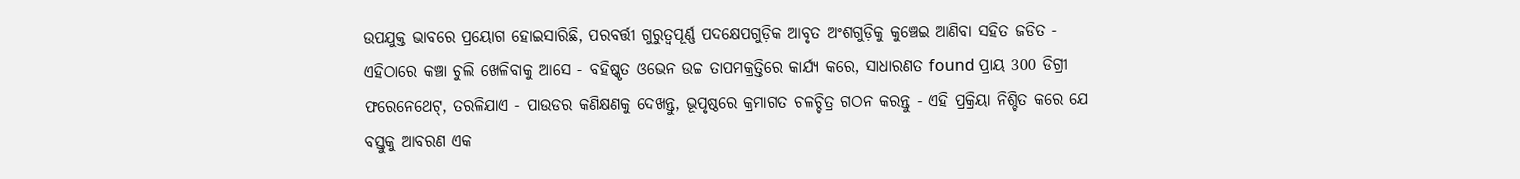ଉପଯୁକ୍ତ ଭାବରେ ପ୍ରୟୋଗ ହୋଇସାରିଛି, ପରବର୍ତ୍ତୀ ଗୁରୁତ୍ୱପୂର୍ଣ୍ଣ ପଦକ୍ଷେପଗୁଡ଼ିକ ଆବୃତ ଅଂଶଗୁଡ଼ିକୁ କୁଞ୍ଚେଇ ଆଣିବା ସହିତ ଜଡିତ - ଏହିଠାରେ କଞ୍ଚା ଚୁଲି ଖେଳିବାକୁ ଆସେ - ବହିଷ୍କୃତ ଓଭେନ ଉଚ୍ଚ ତାପମକ୍ରତ୍ତିରେ କାର୍ଯ୍ୟ କରେ, ସାଧାରଣତ found ପ୍ରାୟ 300 ଡିଗ୍ରୀ ଫରେନେଥେଟ୍, ତରଳିଯାଏ - ପାଉଡର କଣିକ୍ଷଣକୁ ଦେଖନ୍ତୁ, ଭୂପୃଷ୍ଠରେ କ୍ରମାଗତ ଚଳଚ୍ଚିତ୍ର ଗଠନ କରନ୍ତୁ - ଏହି ପ୍ରକ୍ରିୟା ନିଶ୍ଚିତ କରେ ଯେ ବସ୍ତୁକୁ ଆବରଣ ଏକ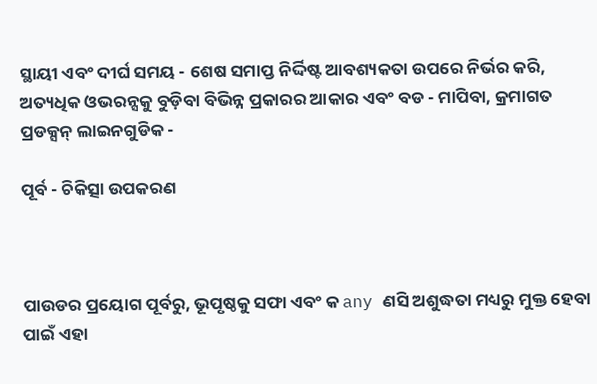ସ୍ଥାୟୀ ଏବଂ ଦୀର୍ଘ ସମୟ - ଶେଷ ସମାପ୍ତ ନିର୍ଦ୍ଦିଷ୍ଟ ଆବଶ୍ୟକତା ଉପରେ ନିର୍ଭର କରି, ଅତ୍ୟଧିକ ଓଭରନ୍ସକୁ ବୁଡ଼ିବା ବିଭିନ୍ନ ପ୍ରକାରର ଆକାର ଏବଂ ବଡ - ମାପିବା, କ୍ରମାଗତ ପ୍ରଡକ୍ସନ୍ ଲାଇନଗୁଡିକ -

ପୂର୍ବ - ଚିକିତ୍ସା ଉପକରଣ



ପାଉଡର ପ୍ରୟୋଗ ପୂର୍ବରୁ, ଭୂପୃଷ୍ଠକୁ ସଫା ଏବଂ କ any ଣସି ଅଶୁଦ୍ଧତା ମଧ୍ୟରୁ ମୁକ୍ତ ହେବା ପାଇଁ ଏହା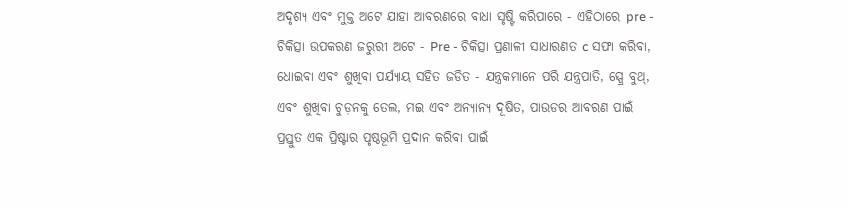ଅଦୃଶ୍ୟ ଏବଂ ମୁକ୍ତ ଅଟେ ଯାହା ଆବରଣରେ ବାଧା ସୃଷ୍ଟି କରିପାରେ - ଏହିଠାରେ pre - ଚିକିତ୍ସା ଉପକରଣ ଜରୁରୀ ଅଟେ - Pre - ଚିକିତ୍ସା ପ୍ରଣାଳୀ ସାଧାରଣତ c ସଫା କରିବା, ଧୋଇବା ଏବଂ ଶୁଖିବା ପର୍ଯ୍ୟାୟ ସହିତ ଜଡିତ - ଯନ୍ତ୍ରକମାନେ ପରି ଯନ୍ତ୍ରପାତି, ସ୍ପ୍ରେ ବୁଥ୍, ଏବଂ ଶୁଖିବା ଚୁଡ଼ନକୁ ତେଲ, ମଇ ଏବଂ ଅନ୍ୟାନ୍ୟ ଦୂଷିତ, ପାଉଡର ଆବରଣ ପାଇଁ ପ୍ରସ୍ତୁତ ଏକ ପ୍ରିଷ୍ଟାର ପୃଷ୍ଠଭୂମି ପ୍ରଦାନ କରିବା ପାଇଁ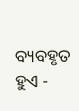ବ୍ୟବହୃତ ହୁଏ -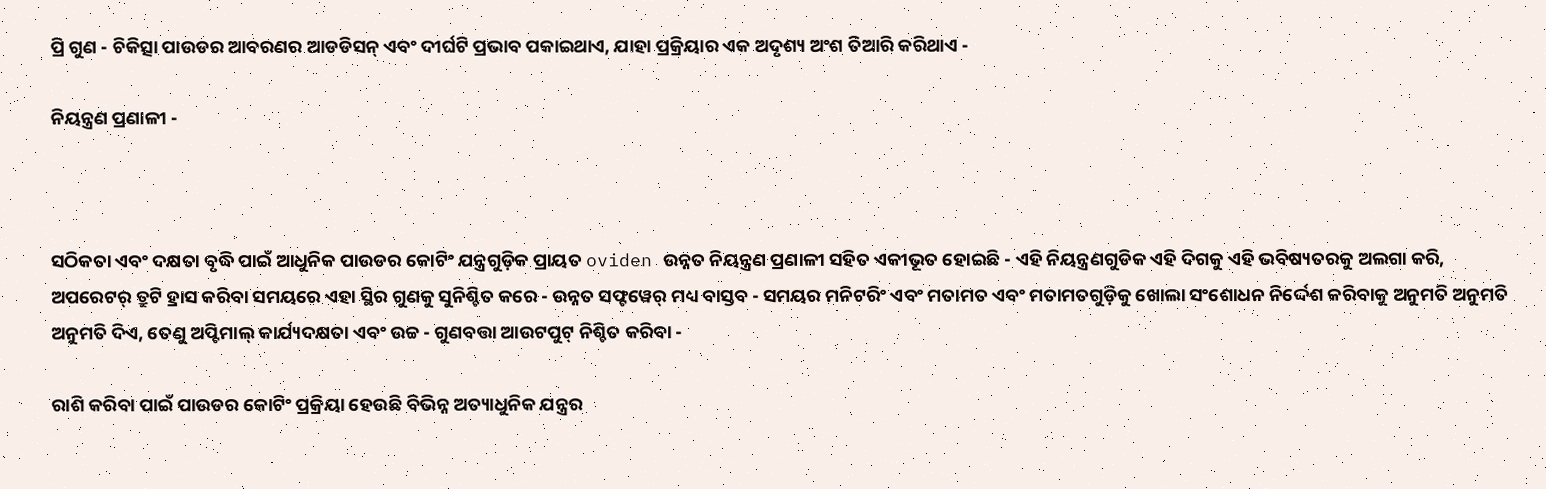ପ୍ରି ଗୁଣ - ଚିକିତ୍ସା ପାଉଡର ଆବରଣର ଆଡଡିସନ୍ ଏବଂ ଦୀର୍ଘଟି ପ୍ରଭାବ ପକାଇଥାଏ, ଯାହା ପ୍ରକ୍ରିୟାର ଏକ ଅଦୃଶ୍ୟ ଅଂଶ ତିଆରି କରିଥାଏ -

ନିୟନ୍ତ୍ରଣ ପ୍ରଣାଳୀ -



ସଠିକତା ଏବଂ ଦକ୍ଷତା ବୃଦ୍ଧି ପାଇଁ ଆଧୁନିକ ପାଉଡର କୋଟିଂ ଯନ୍ତ୍ରଗୁଡ଼ିକ ପ୍ରାୟତ oviden ଉନ୍ନତ ନିୟନ୍ତ୍ରଣ ପ୍ରଣାଳୀ ସହିତ ଏକୀଭୂତ ହୋଇଛି - ଏହି ନିୟନ୍ତ୍ରଣଗୁଡିକ ଏହି ଦିଗକୁ ଏହି ଭବିଷ୍ୟତରକୁ ଅଲଗା କରି, ଅପରେଟର୍ ତ୍ରୁଟି ହ୍ରାସ କରିବା ସମୟରେ ଏହା ସ୍ଥିର ଗୁଣକୁ ସୁନିଶ୍ଚିତ କରେ - ଉନ୍ନତ ସଫ୍ଟୱେର୍ ମଧ୍ୟ ବାସ୍ତବ - ସମୟର ମନିଟରିଂ ଏବଂ ମତାମତ ଏବଂ ମତାମତଗୁଡ଼ିକୁ ଖୋଲା ସଂଶୋଧନ ନିର୍ଦ୍ଦେଶ କରିବାକୁ ଅନୁମତି ଅନୁମତି ଅନୁମତି ଦିଏ, ତେଣୁ ଅପ୍ଟିମାଲ୍ କାର୍ଯ୍ୟଦକ୍ଷତା ଏବଂ ଉଚ୍ଚ - ଗୁଣବତ୍ତା ଆଉଟପୁଟ୍ ନିଶ୍ଚିତ କରିବା -

ରାଶି କରିବା ପାଇଁ ପାଉଡର କୋଟିଂ ପ୍ରକ୍ରିୟା ହେଉଛି ବିଭିନ୍ନ ଅତ୍ୟାଧୁନିକ ଯନ୍ତ୍ରର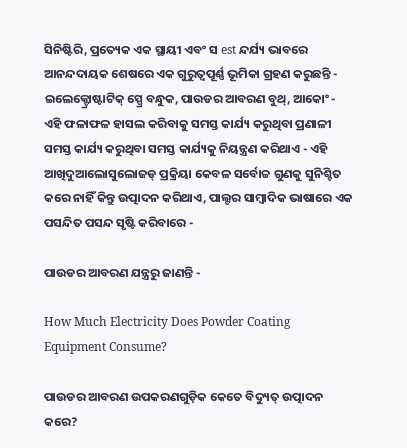ସିନିଷ୍ଟିରି, ପ୍ରତ୍ୟେକ ଏକ ସ୍ଥାୟୀ ଏବଂ ସ est ନ୍ଦର୍ଯ୍ୟ ଭାବରେ ଆନନ୍ଦଦାୟକ ଶେଷରେ ଏକ ଗୁରୁତ୍ୱପୂର୍ଣ୍ଣ ଭୂମିକା ଗ୍ରହଣ କରୁଛନ୍ତି - ଇଲେକ୍ଟ୍ରୋଷ୍ଟାଟିକ୍ ସ୍ପ୍ରେ ବନ୍ଧୁକ, ପାଉଡର ଆବରଣ ବୁଥ୍, ଆକୋଂ - ଏହି ଫଳାଫଳ ହାସଲ କରିବାକୁ ସମସ୍ତ କାର୍ଯ୍ୟ କରୁଥିବା ପ୍ରଣାଳୀ ସମସ୍ତ କାର୍ଯ୍ୟ କରୁଥିବା ସମସ୍ତ କାର୍ଯ୍ୟକୁ ନିୟନ୍ତ୍ରଣ କରିଥାଏ - ଏହି ଆଖିଦୁଆଲୋସୁଲୋଜଡ୍ ପ୍ରକ୍ରିୟା କେବଳ ସର୍ବୋଚ୍ଚ ଗୁଣକୁ ସୁନିଶ୍ଚିତ କରେ ନାହିଁ କିନ୍ତୁ ଉତ୍ପାଦନ କରିଥାଏ, ପାଲ୍ଟର ସାମ୍ବାଦିକ ଭାଷାରେ ଏକ ପସନ୍ଦିତ ପସନ୍ଦ ସୃଷ୍ଟି କରିବାରେ -

ପାଉଡର ଆବରଣ ଯନ୍ତ୍ରରୁ ଜାଣନ୍ତି -

How Much Electricity Does Powder Coating Equipment Consume?

ପାଉଡର ଆବରଣ ଉପକରଣଗୁଡ଼ିକ କେତେ ବିଦ୍ୟୁତ୍ ଉତ୍ପାଦନ କରେ?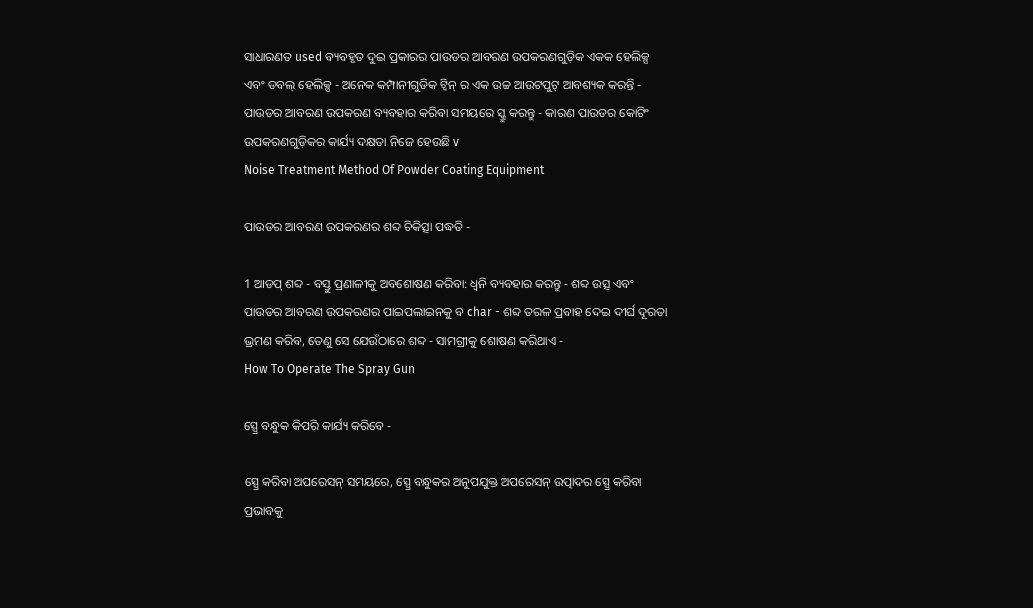ସାଧାରଣତ used ବ୍ୟବହୃତ ଦୁଇ ପ୍ରକାରର ପାଉଡର ଆବରଣ ଉପକରଣଗୁଡ଼ିକ ଏକକ ହେଲିକ୍ସ ଏବଂ ଡବଲ୍ ହେଲିକ୍ସ - ଅନେକ କମ୍ପାନୀଗୁଡିକ ଟ୍ୱିନ୍ ର ଏକ ଉଚ୍ଚ ଆଉଟପୁଟ୍ ଆବଶ୍ୟକ କରନ୍ତି - ପାଉଡର ଆବରଣ ଉପକରଣ ବ୍ୟବହାର କରିବା ସମୟରେ ସ୍କ୍ରୁ କରନ୍ତୁ - କାରଣ ପାଉଡର କୋଟିଂ ଉପକରଣଗୁଡ଼ିକର କାର୍ଯ୍ୟ ଦକ୍ଷତା ନିଜେ ହେଉଛି v
Noise Treatment Method Of Powder Coating Equipment

ପାଉଡର ଆବରଣ ଉପକରଣର ଶବ୍ଦ ଚିକିତ୍ସା ପଦ୍ଧତି -

1 ଆଡପ୍ ଶବ୍ଦ - ବସ୍ତୁ ପ୍ରଣାଳୀକୁ ଅବଶୋଷଣ କରିବା: ଧ୍ୱନି ବ୍ୟବହାର କରନ୍ତୁ - ଶବ୍ଦ ଉତ୍ସ ଏବଂ ପାଉଡର ଆବରଣ ଉପକରଣର ପାଇପଲାଇନକୁ ବ char - ଶବ୍ଦ ତରଳ ପ୍ରବାହ ଦେଇ ଦୀର୍ଘ ଦୂରତା ଭ୍ରମଣ କରିବ, ତେଣୁ ସେ ଯେଉଁଠାରେ ଶବ୍ଦ - ସାମଗ୍ରୀକୁ ଶୋଷଣ କରିଥାଏ -
How To Operate The Spray Gun

ସ୍ପ୍ରେ ବନ୍ଧୁକ କିପରି କାର୍ଯ୍ୟ କରିବେ -

ସ୍ପ୍ରେ କରିବା ଅପରେସନ୍ ସମୟରେ, ସ୍ପ୍ରେ ବନ୍ଧୁକର ଅନୁପଯୁକ୍ତ ଅପରେସନ୍ ଉତ୍ପାଦର ସ୍ପ୍ରେ କରିବା ପ୍ରଭାବକୁ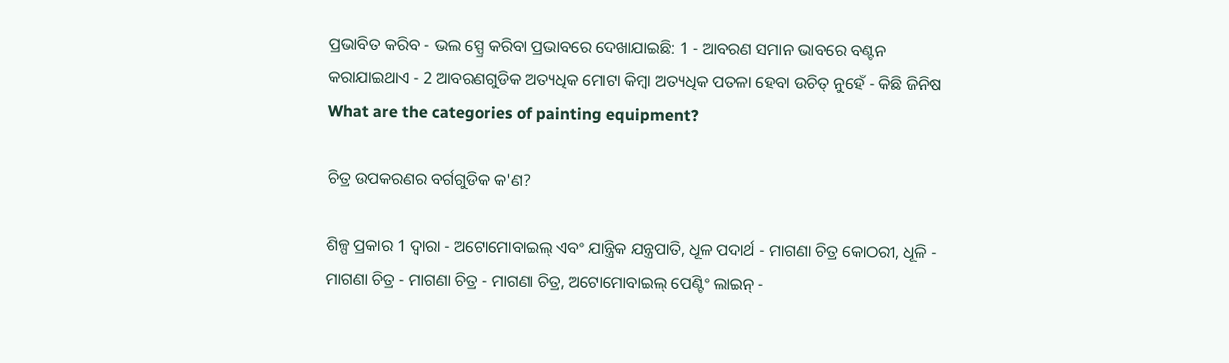ପ୍ରଭାବିତ କରିବ - ଭଲ ସ୍ପ୍ରେ କରିବା ପ୍ରଭାବରେ ଦେଖାଯାଇଛି: 1 - ଆବରଣ ସମାନ ଭାବରେ ବଣ୍ଟନ କରାଯାଇଥାଏ - 2 ଆବରଣଗୁଡିକ ଅତ୍ୟଧିକ ମୋଟା କିମ୍ବା ଅତ୍ୟଧିକ ପତଳା ହେବା ଉଚିତ୍ ନୁହେଁ - କିଛି ଜିନିଷ
What are the categories of painting equipment?

ଚିତ୍ର ଉପକରଣର ବର୍ଗଗୁଡିକ କ'ଣ?

ଶିଳ୍ପ ପ୍ରକାର 1 ଦ୍ୱାରା - ଅଟୋମୋବାଇଲ୍ ଏବଂ ଯାନ୍ତ୍ରିକ ଯନ୍ତ୍ରପାତି, ଧୂଳ ପଦାର୍ଥ - ମାଗଣା ଚିତ୍ର କୋଠରୀ, ଧୂଳି - ମାଗଣା ଚିତ୍ର - ମାଗଣା ଚିତ୍ର - ମାଗଣା ଚିତ୍ର, ଅଟୋମୋବାଇଲ୍ ପେଣ୍ଟିଂ ଲାଇନ୍ -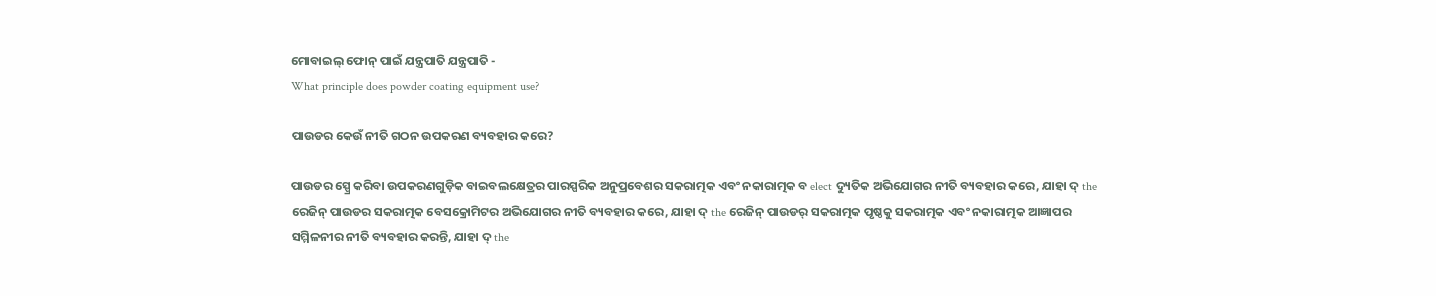ମୋବାଇଲ୍ ଫୋନ୍ ପାଇଁ ଯନ୍ତ୍ରପାତି ଯନ୍ତ୍ରପାତି -
What principle does powder coating equipment use?

ପାଉଡର କେଉଁ ନୀତି ଗଠନ ଉପକରଣ ବ୍ୟବହାର କରେ?

ପାଉଡର ସ୍ପ୍ରେ କରିବା ଉପକରଣଗୁଡ଼ିକ ବାଇବଲକ୍ଷେତ୍ରର ପାରସ୍ପରିକ ଅନୁପ୍ରବେଶର ସକରାତ୍ମକ ଏବଂ ନକାରାତ୍ମକ ବ elect ଦ୍ୟୁତିକ ଅଭିଯୋଗର ନୀତି ବ୍ୟବହାର କରେ, ଯାହା ଦ୍ the ରେଜିନ୍ ପାଉଡର ସକରାତ୍ମକ ବେସକ୍ରୋମିଟର ଅଭିଯୋଗର ନୀତି ବ୍ୟବହାର କରେ, ଯାହା ଦ୍ the ରେଜିନ୍ ପାଉଡର୍ ସକରାତ୍ମକ ପୃଷ୍ଠକୁ ସକରାତ୍ମକ ଏବଂ ନକାରାତ୍ମକ ଆଜ୍ଞାପର ସମ୍ମିଳନୀର ନୀତି ବ୍ୟବହାର କରନ୍ତି, ଯାହା ଦ୍ the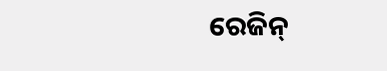ରେଜିନ୍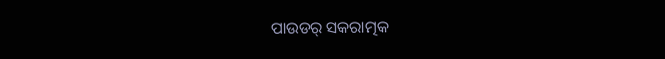ପାଉଡର୍ ସକରାତ୍ମକ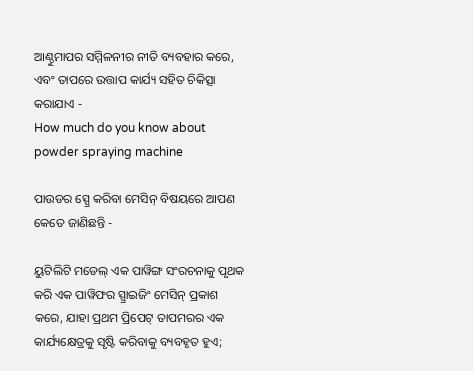ଆଣ୍ଠୁମାପର ସମ୍ମିଳନୀର ନୀତି ବ୍ୟବହାର କରେ, ଏବଂ ତାପରେ ଉତ୍ତାପ କାର୍ଯ୍ୟ ସହିତ ଚିକିତ୍ସା କରାଯାଏ -
How much do you know about powder spraying machine

ପାଉଡର ସ୍ପ୍ରେ କରିବା ମେସିନ୍ ବିଷୟରେ ଆପଣ କେତେ ଜାଣିଛନ୍ତି -

ୟୁଟିଲିଟି ମଡେଲ୍ ଏକ ପାୱିଙ୍ଗ ସଂରଚନାକୁ ପୃଥକ କରି ଏକ ପାୱିଫର ସ୍ପ୍ରାଇଜିଂ ମେସିନ୍ ପ୍ରକାଶ କରେ, ଯାହା ପ୍ରଥମ ପ୍ରିପେଟ୍ ତାପମରର ଏକ କାର୍ଯ୍ୟକ୍ଷେତ୍ରକୁ ସୃଷ୍ଟି କରିବାକୁ ବ୍ୟବହୃତ ହୁଏ;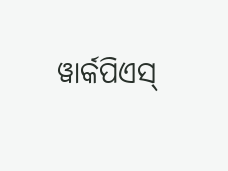ୱାର୍କପିଏସ୍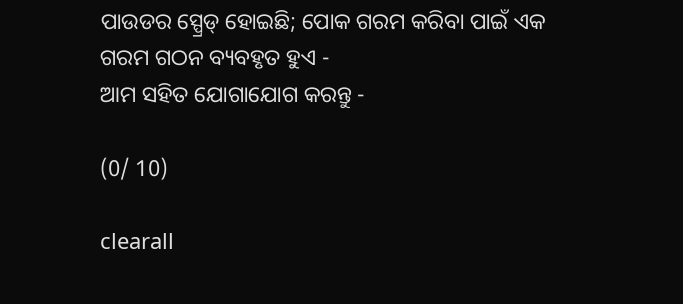ପାଉଡର ସ୍ପ୍ରେଡ୍ ହୋଇଛି; ପୋକ ଗରମ କରିବା ପାଇଁ ଏକ ଗରମ ଗଠନ ବ୍ୟବହୃତ ହୁଏ -
ଆମ ସହିତ ଯୋଗାଯୋଗ କରନ୍ତୁ -

(0/ 10)

clearall